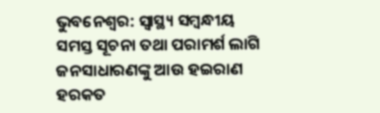ଭୁବନେଶ୍ୱର: ସ୍ୱାସ୍ଥ୍ୟ ସମ୍ବନ୍ଧୀୟ ସମସ୍ତ ସୂଚନା ତଥା ପରାମର୍ଶ ଲାଗି ଜନସାଧାରଣଙ୍କୁ ଆଉ ହଇରାଣ ହରକତ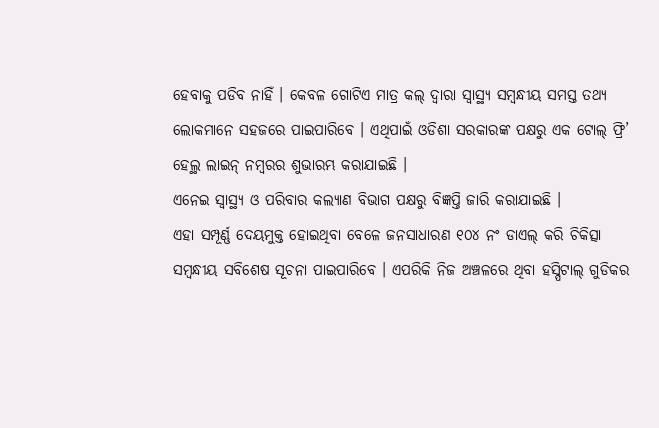ହେବାକୁ ପଡିବ ନାହିଁ । କେବଳ ଗୋଟିଏ ମାତ୍ର କଲ୍ ଦ୍ୱାରା ସ୍ୱାସ୍ଥ୍ୟ ସମ୍ବନ୍ଧୀୟ ସମସ୍ତ ତଥ୍ୟ ଲୋକମାନେ ସହଜରେ ପାଇପାରିବେ । ଏଥିପାଇଁ ଓଡିଶା ସରକାରଙ୍କ ପକ୍ଷରୁ ଏକ ଟୋଲ୍ ଫ୍ରି’ ହେଲ୍ଥ ଲାଇନ୍ ନମ୍ବରର ଶୁଭାରମ୍ଭ କରାଯାଇଛି ।
ଏନେଇ ସ୍ୱାସ୍ଥ୍ୟ ଓ ପରିବାର କଲ୍ୟାଣ ବିଭାଗ ପକ୍ଷରୁ ବିଜ୍ଞପ୍ତି ଜାରି କରାଯାଇଛି ।
ଏହା ସମ୍ପୂର୍ଣ୍ଣ ଦେୟମୁକ୍ତ ହୋଇଥିବା ବେଳେ ଜନସାଧାରଣ ୧୦୪ ନଂ ଡାଏଲ୍ କରି ଚିକିତ୍ସା ସମ୍ବନ୍ଧୀୟ ସବିଶେଷ ସୂଚନା ପାଇପାରିବେ । ଏପରିକି ନିଜ ଅଞ୍ଚଳରେ ଥିବା ହସ୍ପିଟାଲ୍ ଗୁଡିକର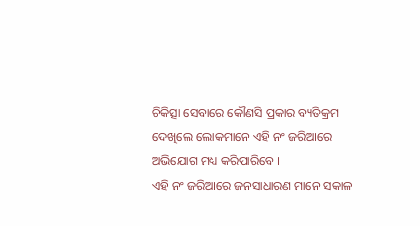ଚିକିତ୍ସା ସେବାରେ କୌଣସି ପ୍ରକାର ବ୍ୟତିକ୍ରମ ଦେଖିଲେ ଲୋକମାନେ ଏହି ନଂ ଜରିଆରେ ଅଭିଯୋଗ ମଧ୍ୟ କରିପାରିବେ ।
ଏହି ନଂ ଜରିଆରେ ଜନସାଧାରଣ ମାନେ ସକାଳ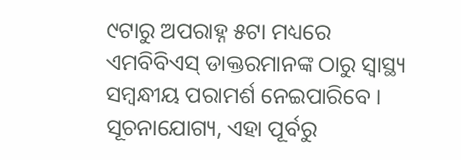୯ଟାରୁ ଅପରାହ୍ନ ୫ଟା ମଧ୍ୟରେ ଏମବିବିଏସ୍ ଡାକ୍ତରମାନଙ୍କ ଠାରୁ ସ୍ୱାସ୍ଥ୍ୟ ସମ୍ବନ୍ଧୀୟ ପରାମର୍ଶ ନେଇପାରିବେ ।
ସୂଚନାଯୋଗ୍ୟ, ଏହା ପୂର୍ବରୁ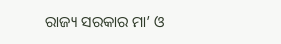ରାଜ୍ୟ ସରକାର ମା’ ଓ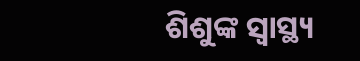ଶିଶୁଙ୍କ ସ୍ୱାସ୍ଥ୍ୟ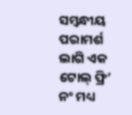ସମ୍ବନ୍ଧୀୟ ପରାମର୍ଶ ଲାଗି ଏକ ଟୋଲ୍ ଫ୍ରି’ ନଂ ମଧ୍ୟ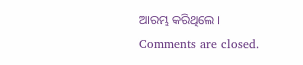ଆରମ୍ଭ କରିଥିଲେ ।
Comments are closed.